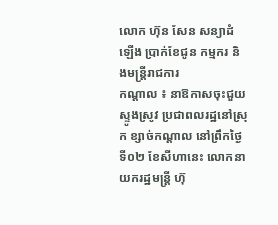លោក ហ៊ុន សែន សន្យាដំឡើង ប្រាក់ខែជូន កម្មករ និងមន្ដ្រីរាជការ
កណ្ដាល ៖ នាឱកាសចុះជួយស្ទូងស្រូវ ប្រជាពលរដ្ឋនៅស្រុក ខ្សាច់កណ្ដាល នៅព្រឹកថ្ងៃទី០២ ខែសីហានេះ លោកនាយករដ្ឋមន្ដ្រី ហ៊ុ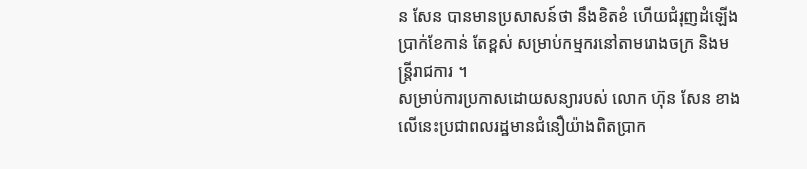ន សែន បានមានប្រសាសន៍ថា នឹងខិតខំ ហើយជំរុញដំឡើងប្រាក់ខែកាន់ តែខ្ពស់ សម្រាប់កម្មករនៅតាមរោងចក្រ និងមន្ដ្រីរាជការ ។
សម្រាប់ការប្រកាសដោយសន្យារបស់ លោក ហ៊ុន សែន ខាងលើនេះប្រជាពលរដ្ឋមានជំនឿយ៉ាងពិតប្រាក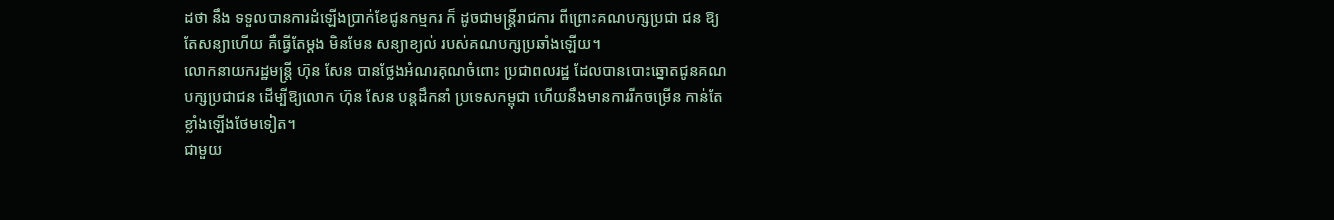ដថា នឹង ទទួលបានការដំឡើងប្រាក់ខែជូនកម្មករ ក៏ ដូចជាមន្ដ្រីរាជការ ពីព្រោះគណបក្សប្រជា ជន ឱ្យតែសន្យាហើយ គឺធ្វើតែម្ដង មិនមែន សន្យាខ្យល់ របស់គណបក្សប្រឆាំងឡើយ។
លោកនាយករដ្ឋមន្ដ្រី ហ៊ុន សែន បានថ្លែងអំណរគុណចំពោះ ប្រជាពលរដ្ឋ ដែលបានបោះឆ្នោតជូនគណ បក្សប្រជាជន ដើម្បីឱ្យលោក ហ៊ុន សែន បន្ដដឹកនាំ ប្រទេសកម្ពុជា ហើយនឹងមានការរីកចម្រើន កាន់តែខ្លាំងឡើងថែមទៀត។
ជាមួយ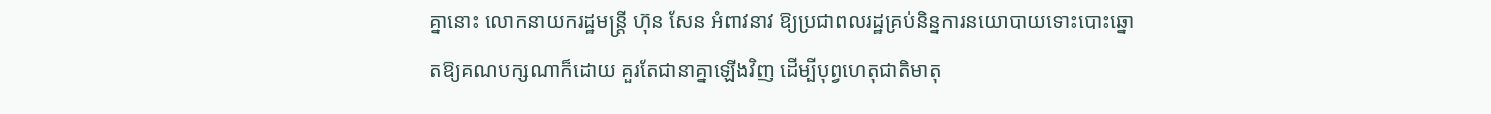គ្នានោះ លោកនាយករដ្ឋមន្ដ្រី ហ៊ុន សែន អំពាវនាវ ឱ្យប្រជាពលរដ្ឋគ្រប់និន្នការនយោបាយទោះបោះឆ្នោតឱ្យគណបក្សណាក៏ដោយ គួរតែជានាគ្នាឡើងវិញ ដើម្បីបុព្វហេតុជាតិមាតុ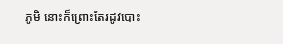ភូមិ នោះក៏ព្រោះតែរដូវបោះ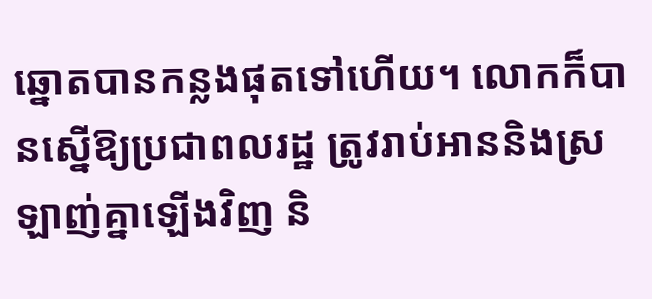ឆ្នោតបានកន្លងផុតទៅហើយ។ លោកក៏បានស្នើឱ្យប្រជាពលរដ្ឋ ត្រូវរាប់អាននិងស្រឡាញ់គ្នាឡើងវិញ និ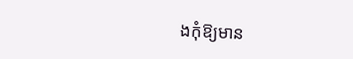ងកុំឱ្យមាន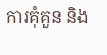ការគុំគួន និង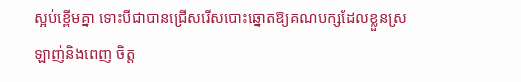ស្អប់ខ្ពើមគ្នា ទោះបីជាបានជ្រើសរើសបោះឆ្នោតឱ្យគណបក្សដែលខ្លួនស្រឡាញ់និងពេញ ចិត្ត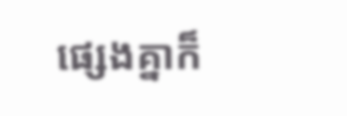ផ្សេងគ្នាក៏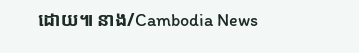ដោយ៕ នាង/Cambodia News